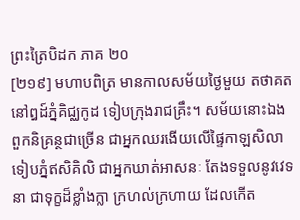ព្រះត្រៃបិដក ភាគ ២០
[២១៩] មហាបពិត្រ មានកាលសម័យថ្ងៃមួយ តថាគត នៅឰដ៍ភ្នំគិជ្ឈកូដ ទៀបក្រុងរាជគ្រឹះ។ សម័យនោះឯង ពួកនិគ្រន្ថជាច្រើន ជាអ្នកឈរងើយលើផ្ទៃកាឡសិលា ទៀបភ្នំឥសិគិលិ ជាអ្នកឃាត់អាសនៈ តែងទទួលនូវវេទនា ជាទុក្ខដ៏ខ្លាំងក្លា ក្រហល់ក្រហាយ ដែលកើត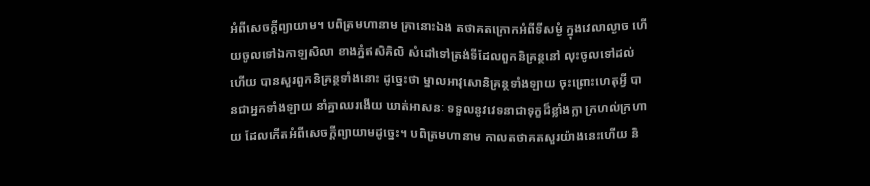អំពីសេចក្តីព្យាយាម។ បពិត្រមហានាម គ្រានោះឯង តថាគតក្រោកអំពីទីសម្ងំ ក្នុងវេលាល្ងាច ហើយចូលទៅឯកាឡសិលា ខាងភ្នំឥសិគិលិ សំដៅទៅត្រង់ទីដែលពួកនិគ្រន្ថនៅ លុះចូលទៅដល់ហើយ បានសួរពួកនិគ្រន្ថទាំងនោះ ដូច្នេះថា ម្នាលអាវុសោនិគ្រន្ថទាំងឡាយ ចុះព្រោះហេតុអ្វី បានជាអ្នកទាំងឡាយ នាំគ្នាឈរងើយ ឃាត់អាសនៈ ទទួលនូវវេទនាជាទុក្ខដ៏ខ្លាំងក្លា ក្រហល់ក្រហាយ ដែលកើតអំពីសេចក្តីព្យាយាមដូច្នេះ។ បពិត្រមហានាម កាលតថាគតសួរយ៉ាងនេះហើយ និ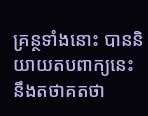គ្រន្ថទាំងនោះ បាននិយាយតបពាក្យនេះ នឹងតថាគតថា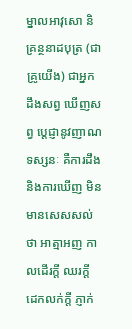ម្នាលអាវុសោ និគ្រន្ថនាដបុត្រ (ជាគ្រូយើង) ជាអ្នកដឹងសព្វ ឃើញសព្វ ប្តេជ្ញានូវញាណទស្សនៈ គឺការដឹង និងការឃើញ មិនមានសេសសល់ថា អាត្មាអញ កាលដើរក្តី ឈរក្តី ដេកលក់ក្តី ភ្ញាក់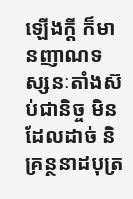ឡើងក្តី ក៏មានញាណទស្សនៈតាំងស៊ប់ជានិច្ច មិនដែលដាច់ និគ្រន្ថនាដបុត្រ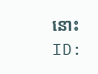នោះ
ID: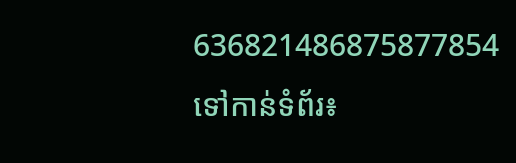636821486875877854
ទៅកាន់ទំព័រ៖